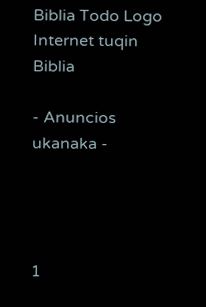Biblia Todo Logo
Internet tuqin Biblia

- Anuncios ukanaka -




1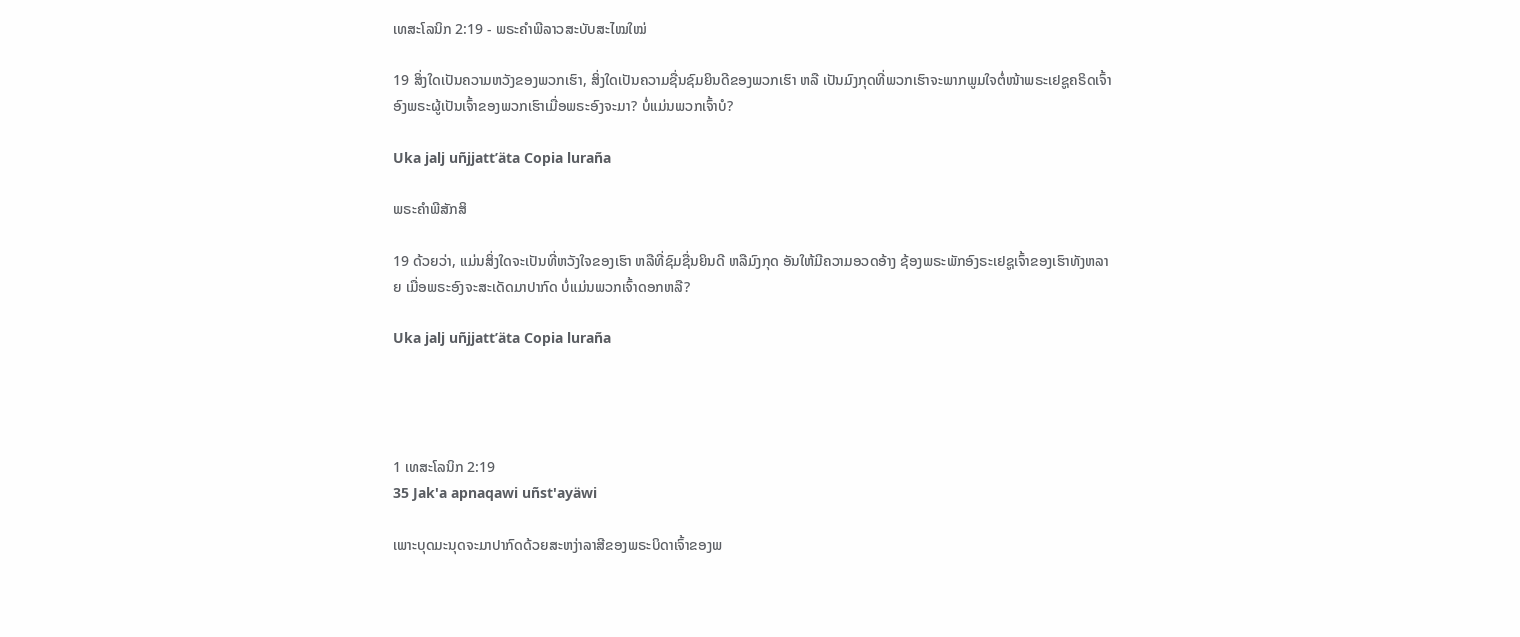ເທສະໂລນິກ 2:19 - ພຣະຄຳພີລາວສະບັບສະໄໝໃໝ່

19 ສິ່ງໃດເປັນຄວາມຫວັງຂອງພວກເຮົາ, ສິ່ງໃດເປັນຄວາມຊື່ນຊົມຍິນດີຂອງພວກເຮົາ ຫລື ເປັນມົງກຸດທີ່ພວກເຮົາຈະພາກພູມໃຈຕໍ່ໜ້າພຣະເຢຊູຄຣິດເຈົ້າອົງພຣະຜູ້ເປັນເຈົ້າຂອງພວກເຮົາເມື່ອພຣະອົງຈະມາ? ບໍ່ແມ່ນພວກເຈົ້າບໍ?

Uka jalj uñjjattʼäta Copia luraña

ພຣະຄຳພີສັກສິ

19 ດ້ວຍວ່າ, ແມ່ນສິ່ງໃດຈະເປັນທີ່ຫວັງໃຈຂອງເຮົາ ຫລືທີ່ຊົມຊື່ນຍິນດີ ຫລືມົງກຸດ ອັນໃຫ້ມີຄວາມອວດອ້າງ ຊ້ອງພຣະພັກອົງຣະເຢຊູເຈົ້າຂອງເຮົາທັງຫລາຍ ເມື່ອພຣະອົງຈະສະເດັດມາປາກົດ ບໍ່ແມ່ນພວກເຈົ້າດອກຫລື?

Uka jalj uñjjattʼäta Copia luraña




1 ເທສະໂລນິກ 2:19
35 Jak'a apnaqawi uñst'ayäwi

ເພາະບຸດມະນຸດຈະມາປາກົດດ້ວຍສະຫງ່າລາສີຂອງພຣະບິດາເຈົ້າຂອງພ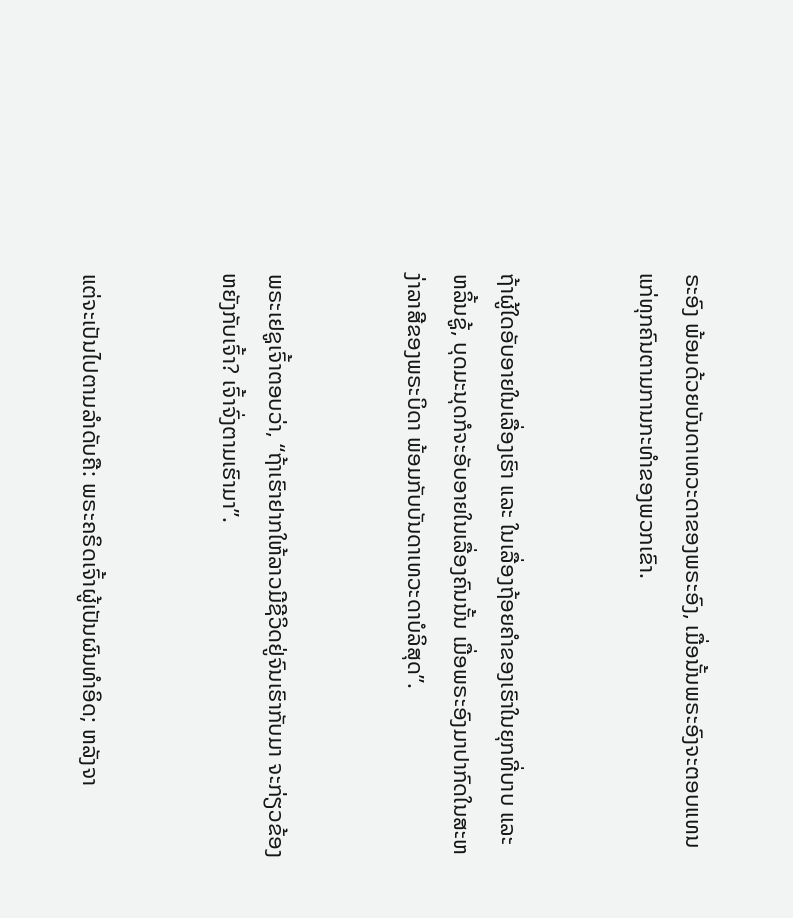ຣະອົງ ພ້ອມດ້ວຍບັນດາເທວະດາຂອງພຣະອົງ, ເມື່ອນັ້ນພຣະອົງຈະຕອບແທນແກ່ທຸກຄົນຕາມການກະທຳຂອງພວກເຂົາ.


ຖ້າຜູ້ໃດອັບອາຍໃນເລື່ອງເຮົາ ແລະ ໃນເລື່ອງຖ້ອຍຄຳຂອງເຮົາໃນຍຸກທີ່ບາບ ແລະ ຫລິ້ນຊູ້, ບຸດມະນຸດກໍຈະອັບອາຍໃນເລື່ອງຄົນນັ້ນ ເມື່ອພຣະອົງມາປາກົດໃນສະຫງ່າລາສີຂອງພຣະບິດາ ພ້ອມກັບບັນດາເທວະດາບໍລິສຸດ”.


ພຣະເຢຊູເຈົ້າຕອບວ່າ, “ຖ້າເຮົາຢາກໃຫ້ລາວມີຊີວິດຢູ່ຈົນເຮົາກັບມາ ຈະກ່ຽວຂ້ອງຫຍັງກັບເຈົ້າ? ເຈົ້າຈົ່ງຕາມເຮົາມາ”.


ແຕ່ຈະເປັນໄປຕາມລຳດັບຄື: ພຣະຄຣິດເຈົ້າຜູ້ເປັນຜົນທຳອິດ; ຫລັງຈາ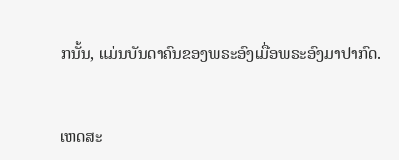ກນັ້ນ, ແມ່ນບັນດາຄົນຂອງພຣະອົງເມື່ອພຣະອົງມາປາກົດ.


ເຫດສະ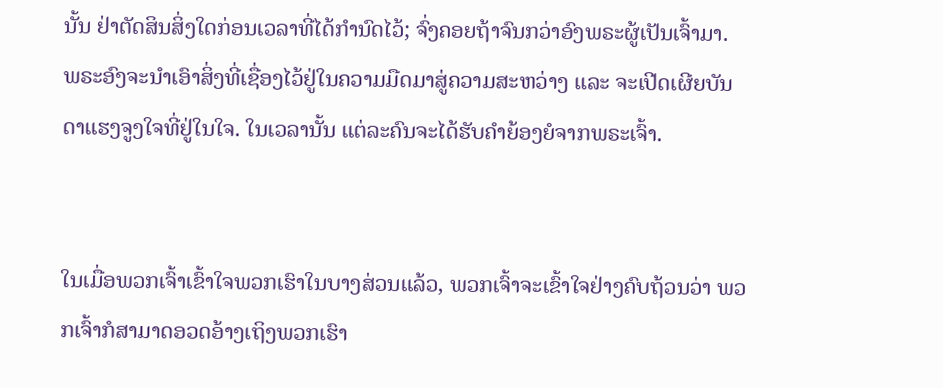ນັ້ນ ຢ່າຕັດສິນສິ່ງໃດກ່ອນເວລາທີ່ໄດ້ກຳນົດໄວ້; ຈົ່ງຄອຍຖ້າຈົນກວ່າອົງພຣະຜູ້ເປັນເຈົ້າມາ. ພຣະອົງຈະນຳເອົາສິ່ງທີ່ເຊື່ອງໄວ້ຢູ່ໃນຄວາມມືດມາສູ່ຄວາມສະຫວ່າງ ແລະ ຈະເປີດເຜີຍບັນດາແຮງຈູງໃຈທີ່ຢູ່ໃນໃຈ. ໃນເວລານັ້ນ ແຕ່ລະຄົນຈະໄດ້ຮັບຄຳຍ້ອງຍໍຈາກພຣະເຈົ້າ.


ໃນເມື່ອພວກເຈົ້າເຂົ້າໃຈພວກເຮົາໃນບາງສ່ວນແລ້ວ, ພວກເຈົ້າຈະເຂົ້າໃຈຢ່າງຄົບຖ້ວນວ່າ ພວກເຈົ້າກໍສາມາດອວດອ້າງເຖິງພວກເຮົາ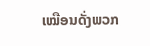ເໝືອນດັ່ງພວກ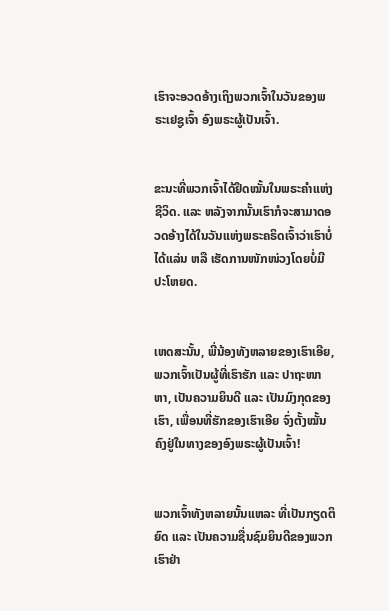ເຮົາຈະອວດອ້າງເຖິງພວກເຈົ້າໃນວັນຂອງພຣະເຢຊູເຈົ້າ ອົງພຣະຜູ້ເປັນເຈົ້າ.


ຂະນະທີ່ພວກເຈົ້າໄດ້ຢຶດໝັ້ນໃນພຣະຄຳແຫ່ງຊີວິດ. ແລະ ຫລັງຈາກນັ້ນເຮົາກໍຈະສາມາດອວດອ້າງໄດ້ໃນວັນແຫ່ງພຣະຄຣິດເຈົ້າວ່າເຮົາບໍ່ໄດ້ແລ່ນ ຫລື ເຮັດການໜັກໜ່ວງໂດຍບໍ່ມີປະໂຫຍດ.


ເຫດສະນັ້ນ, ພີ່ນ້ອງທັງຫລາຍຂອງເຮົາເອີຍ, ພວກເຈົ້າເປັນຜູ້ທີ່ເຮົາຮັກ ແລະ ປາຖະໜາຫາ, ເປັນຄວາມຍິນດີ ແລະ ເປັນມົງກຸດຂອງເຮົາ, ເພື່ອນທີ່ຮັກຂອງເຮົາເອີຍ ຈົ່ງຕັ້ງໝັ້ນຄົງຢູ່ໃນທາງຂອງອົງພຣະຜູ້ເປັນເຈົ້າ!


ພວກເຈົ້າທັງຫລາຍນັ້ນແຫລະ ທີ່ເປັນກຽດຕິຍົດ ແລະ ເປັນຄວາມຊື່ນຊົມຍິນດີຂອງພວກເຮົາຢ່າ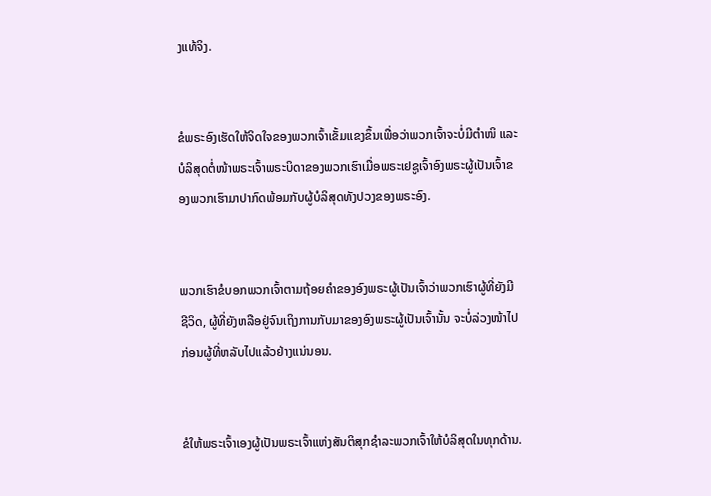ງແທ້ຈິງ.


ຂໍພຣະອົງເຮັດໃຫ້ຈິດໃຈຂອງພວກເຈົ້າເຂັ້ມແຂງຂຶ້ນເພື່ອວ່າພວກເຈົ້າຈະບໍ່ມີຕຳໜິ ແລະ ບໍລິສຸດຕໍ່ໜ້າພຣະເຈົ້າພຣະບິດາຂອງພວກເຮົາເມື່ອພຣະເຢຊູເຈົ້າອົງພຣະຜູ້ເປັນເຈົ້າຂອງພວກເຮົາມາປາກົດພ້ອມກັບຜູ້ບໍລິສຸດທັງປວງຂອງພຣະອົງ.


ພວກເຮົາຂໍບອກພວກເຈົ້າຕາມຖ້ອຍຄຳຂອງອົງພຣະຜູ້ເປັນເຈົ້າວ່າພວກເຮົາຜູ້ທີ່ຍັງມີຊີວິດ, ຜູ້ທີ່ຍັງຫລືອຢູ່ຈົນເຖິງການກັບມາຂອງອົງພຣະຜູ້ເປັນເຈົ້ານັ້ນ ຈະບໍ່ລ່ວງໜ້າໄປກ່ອນຜູ້ທີ່ຫລັບໄປແລ້ວຢ່າງແນ່ນອນ.


ຂໍໃຫ້ພຣະເຈົ້າເອງຜູ້ເປັນພຣະເຈົ້າແຫ່ງສັນຕິສຸກຊຳລະພວກເຈົ້າໃຫ້ບໍລິສຸດໃນທຸກດ້ານ.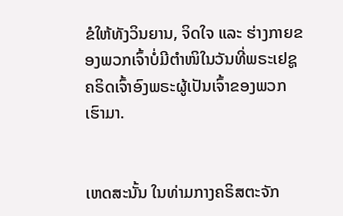ຂໍໃຫ້ທັງວິນຍານ, ຈິດໃຈ ແລະ ຮ່າງກາຍຂອງພວກເຈົ້າບໍ່ມີຕຳໜິໃນວັນທີ່ພຣະເຢຊູຄຣິດເຈົ້າອົງພຣະຜູ້ເປັນເຈົ້າຂອງພວກເຮົາມາ.


ເຫດສະນັ້ນ ໃນທ່າມກາງຄຣິສຕະຈັກ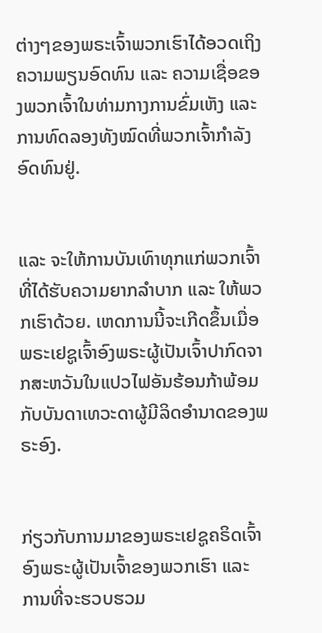ຕ່າງໆຂອງພຣະເຈົ້າພວກເຮົາໄດ້ອວດເຖິງຄວາມພຽນອົດທົນ ແລະ ຄວາມເຊື່ອຂອງພວກເຈົ້າໃນທ່າມກາງການຂົ່ມເຫັງ ແລະ ການທົດລອງທັງໝົດທີ່ພວກເຈົ້າກຳລັງອົດທົນຢູ່.


ແລະ ຈະໃຫ້ການບັນເທົາທຸກແກ່ພວກເຈົ້າທີ່ໄດ້ຮັບຄວາມຍາກລຳບາກ ແລະ ໃຫ້ພວກເຮົາດ້ວຍ. ເຫດການນີ້ຈະເກີດຂຶ້ນເມື່ອພຣະເຢຊູເຈົ້າອົງພຣະຜູ້ເປັນເຈົ້າປາກົດຈາກສະຫວັນໃນແປວໄຟອັນຮ້ອນກ້າພ້ອມກັບບັນດາເທວະດາຜູ້ມີລິດອຳນາດຂອງພຣະອົງ.


ກ່ຽວກັບການມາຂອງພຣະເຢຊູຄຣິດເຈົ້າອົງພຣະຜູ້ເປັນເຈົ້າຂອງພວກເຮົາ ແລະ ການທີ່ຈະຮວບຮວມ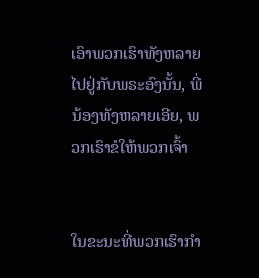ເອົາພວກເຮົາທັງຫລາຍໄປຢູ່ກັບພຣະອົງນັ້ນ, ພີ່ນ້ອງທັງຫລາຍເອີຍ, ພວກເຮົາຂໍໃຫ້ພວກເຈົ້າ


ໃນຂະນະທີ່ພວກເຮົາກຳ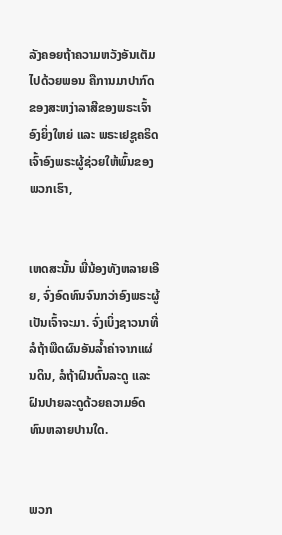ລັງຄອຍຖ້າຄວາມຫວັງອັນເຕັມໄປດ້ວຍພອນ ຄືການມາປາກົດຂອງສະຫງ່າລາສີຂອງພຣະເຈົ້າອົງຍິ່ງໃຫຍ່ ແລະ ພຣະເຢຊູຄຣິດເຈົ້າອົງພຣະຜູ້ຊ່ວຍໃຫ້ພົ້ນຂອງພວກເຮົາ,


ເຫດສະນັ້ນ ພີ່ນ້ອງທັງຫລາຍເອີຍ, ຈົ່ງອົດທົນຈົນກວ່າອົງພຣະຜູ້ເປັນເຈົ້າຈະມາ. ຈົ່ງເບິ່ງຊາວນາທີ່ລໍຖ້າພືດຜົນອັນລ້ຳຄ່າຈາກແຜ່ນດິນ, ລໍຖ້າຝົນຕົ້ນລະດູ ແລະ ຝົນປາຍລະດູດ້ວຍຄວາມອົດທົນຫລາຍປານໃດ.


ພວກ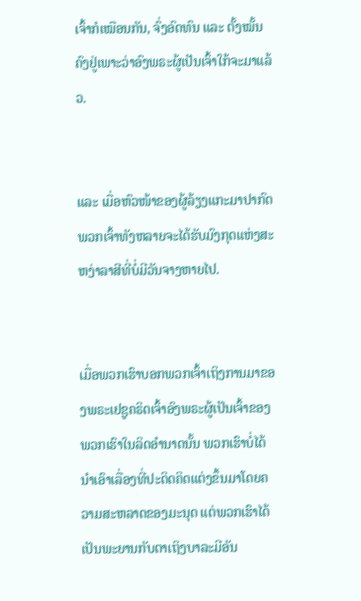ເຈົ້າກໍເໝືອນກັນ, ຈົ່ງອົດທົນ ແລະ ຕັ້ງໝັ້ນຄົງຢູ່ເພາະວ່າອົງພຣະຜູ້ເປັນເຈົ້າໃກ້ຈະມາແລ້ວ.


ແລະ ເມື່ອຫົວໜ້າຂອງຜູ້ລ້ຽງແກະມາປາກົດ ພວກເຈົ້າທັງຫລາຍຈະໄດ້ຮັບມົງກຸດແຫ່ງສະຫງ່າລາສີທີ່ບໍ່ມີວັນຈາງຫາຍໄປ.


ເມື່ອພວກເຮົາບອກພວກເຈົ້າເຖິງການມາຂອງພຣະເຢຊູຄຣິດເຈົ້າອົງພຣະຜູ້ເປັນເຈົ້າຂອງພວກເຮົາໃນລິດອຳນາດນັ້ນ ພວກເຮົາບໍ່ໄດ້ນຳເອົາເລື່ອງທີ່ປະດິດຄິດແຕ່ງຂຶ້ນມາໂດຍຄວາມສະຫລາດຂອງມະນຸດ ແຕ່ພວກເຮົາໄດ້ເປັນພະຍານກັບຕາເຖິງບາລະມີອັນ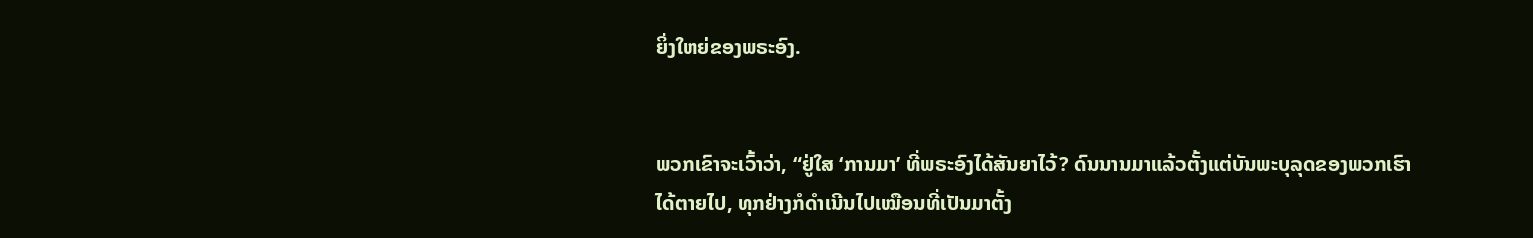ຍິ່ງໃຫຍ່ຂອງພຣະອົງ.


ພວກເຂົາຈະເວົ້າວ່າ, “ຢູ່ໃສ ‘ການມາ’ ທີ່ພຣະອົງໄດ້ສັນຍາໄວ້? ດົນນານມາແລ້ວຕັ້ງແຕ່ບັນພະບຸລຸດຂອງພວກເຮົາໄດ້ຕາຍໄປ, ທຸກຢ່າງກໍດຳເນີນໄປເໝືອນທີ່ເປັນມາຕັ້ງ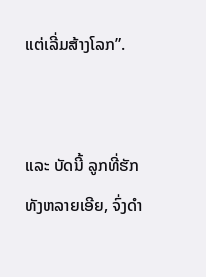ແຕ່ເລີ່ມສ້າງໂລກ”.


ແລະ ບັດນີ້ ລູກທີ່ຮັກທັງຫລາຍເອີຍ, ຈົ່ງດຳ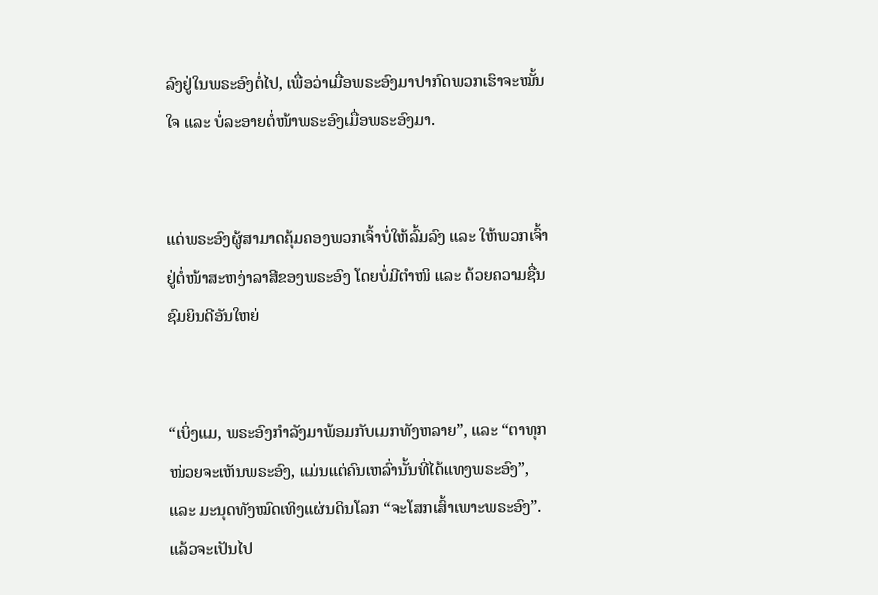ລົງຢູ່ໃນພຣະອົງຕໍ່ໄປ, ເພື່ອວ່າເມື່ອພຣະອົງມາປາກົດພວກເຮົາຈະໝັ້ນໃຈ ແລະ ບໍ່ລະອາຍຕໍ່ໜ້າພຣະອົງເມື່ອພຣະອົງມາ.


ແດ່ພຣະອົງຜູ້ສາມາດຄຸ້ມຄອງພວກເຈົ້າບໍ່ໃຫ້ລົ້ມລົງ ແລະ ໃຫ້ພວກເຈົ້າຢູ່ຕໍ່ໜ້າສະຫງ່າລາສີຂອງພຣະອົງ ໂດຍບໍ່ມີຕຳໜິ ແລະ ດ້ວຍຄວາມຊື່ນຊົມຍິນດີອັນໃຫຍ່


“ເບິ່ງແມ, ພຣະອົງກຳລັງມາພ້ອມກັບເມກທັງຫລາຍ”, ແລະ “ຕາທຸກໜ່ວຍຈະເຫັນພຣະອົງ, ແມ່ນແຕ່ຄົນເຫລົ່ານັ້ນທີ່ໄດ້ແທງພຣະອົງ”, ແລະ ມະນຸດທັງໝົດເທິງແຜ່ນດິນໂລກ “ຈະໂສກເສົ້າເພາະພຣະອົງ”. ແລ້ວຈະເປັນໄປ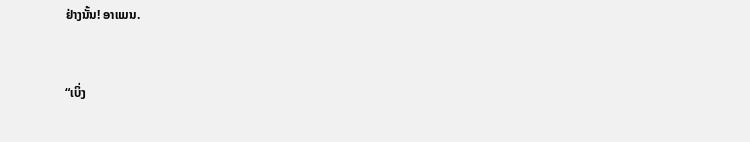ຢ່າງນັ້ນ! ອາແມນ.


“ເບິ່ງ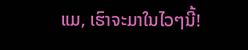ແມ, ເຮົາຈະມາໃນໄວໆນີ້!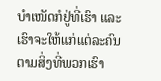ບຳເໜັດກໍຢູ່ທີ່ເຮົາ ແລະ ເຮົາຈະໃຫ້ແກ່ແຕ່ລະຄົນຕາມສິ່ງທີ່ພວກເຮົາ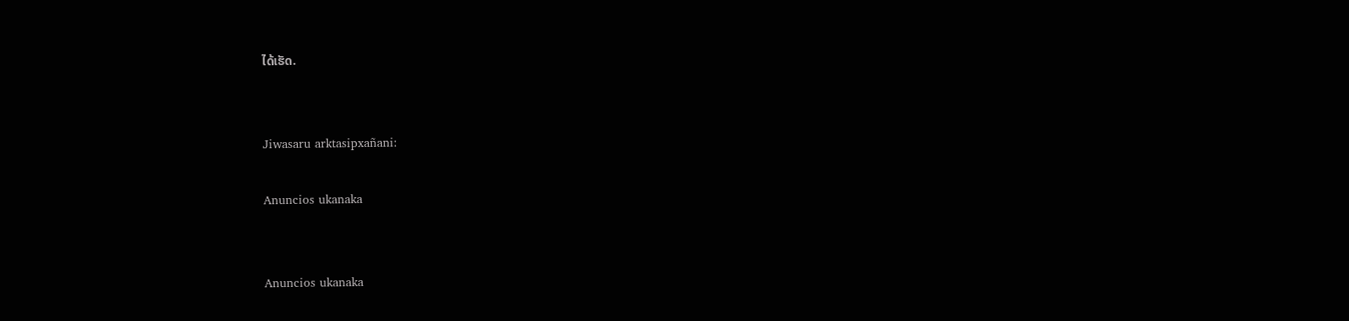ໄດ້ເຮັດ.


Jiwasaru arktasipxañani:

Anuncios ukanaka


Anuncios ukanaka